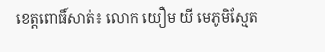ខេត្តពោធិ៍សាត់៖ លោក យឿម យី មេភូមិស្មែត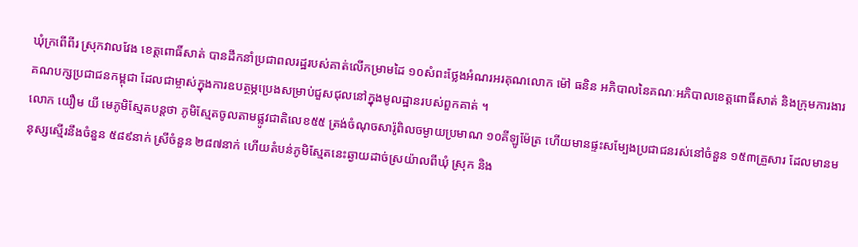ឃុំក្រពើពីរ ស្រុកវាលវែង ខេត្តពោធិ៍សាត់ បានដឹកនាំប្រជាពលរដ្ឋរបស់គាត់លើកម្រាមដៃ ១០សំពះថ្លែងអំណរអរគុណលោក ម៉ៅ ធនិន អភិបាលនៃគណៈអភិបាលខេត្តពោធិ៍សាត់ និងក្រុមការងារគណបក្សប្រជាជនកម្ពុជា ដែលជាម្ចាស់ក្នុងការឧបត្ថម្ភប្រេងសម្រាប់ជួសជុលនៅក្នុងមូលដ្ឋានរបស់ពួកគាត់ ។
លោក យឿម យី មេភូមិស្មែតបន្តថា ភូមិស្មែតចូលតាមផ្លូវជាតិលេខ៥៥ ត្រង់ចំណុចសារ៉ូពិលចម្ងាយប្រមាណ ១០គីឡូម៉ែត្រ ហើយមានផ្ទះសម្បែងប្រជាជនរស់នៅចំនួន ១៥៣គ្រួសារ ដែលមានមនុស្សស្មើរនឹងចំនួន ៥៨៩នាក់ ស្រីចំនួន ២៨៧នាក់ ហើយតំបន់ភូមិស្មែតនេះឆ្ងាយដាច់ស្រយ៉ាលពីឃុំ ស្រុក និង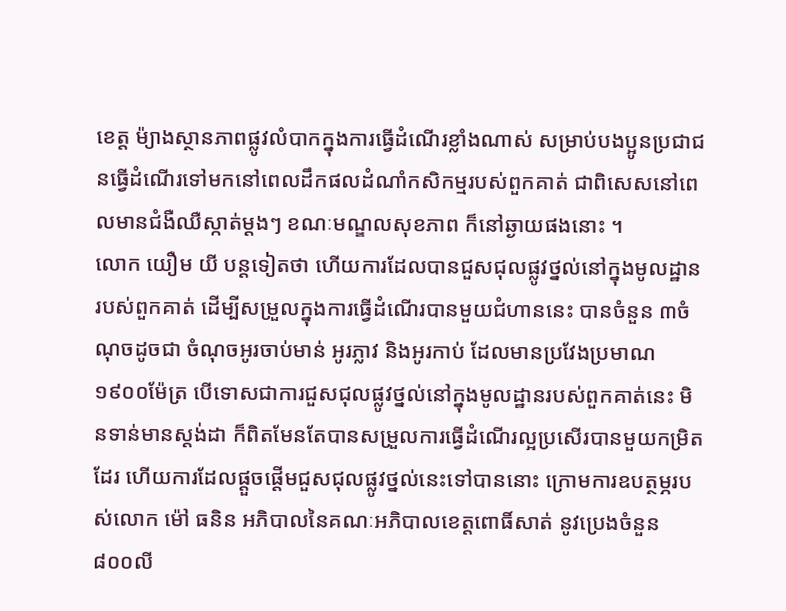ខេត្ត ម៉្យាងស្ថានភាពផ្លូវលំបាកក្នុងការធ្វើដំណើរខ្លាំងណាស់ សម្រាប់បងប្អូនប្រជាជនធ្វើដំណើរទៅមកនៅពេលដឹកផលដំណាំកសិកម្មរបស់ពួកគាត់ ជាពិសេសនៅពេលមានជំងឺឈឺស្កាត់ម្តងៗ ខណៈមណ្ឌលសុខភាព ក៏នៅឆ្ងាយផងនោះ ។
លោក យឿម យី បន្តទៀតថា ហើយការដែលបានជួសជុលផ្លូវថ្នល់នៅក្នុងមូលដ្ឋានរបស់ពួកគាត់ ដើម្បីសម្រួលក្នុងការធ្វើដំណើរបានមួយជំហាននេះ បានចំនួន ៣ចំណុចដូចជា ចំណុចអូរចាប់មាន់ អូរភ្លាវ និងអូរកាប់ ដែលមានប្រវែងប្រមាណ ១៩០០ម៉ែត្រ បើទោសជាការជួសជុលផ្លូវថ្នល់នៅក្នុងមូលដ្ឋានរបស់ពួកគាត់នេះ មិនទាន់មានស្តង់ដា ក៏ពិតមែនតែបានសម្រួលការធ្វើដំណើរល្អប្រសើរបានមួយកម្រិតដែរ ហើយការដែលផ្ដួចផ្ដើមជួសជុលផ្លូវថ្នល់នេះទៅបាននោះ ក្រោមការឧបត្ថម្ភរបស់លោក ម៉ៅ ធនិន អភិបាលនៃគណៈអភិបាលខេត្តពោធិ៍សាត់ នូវប្រេងចំនួន ៨០០លី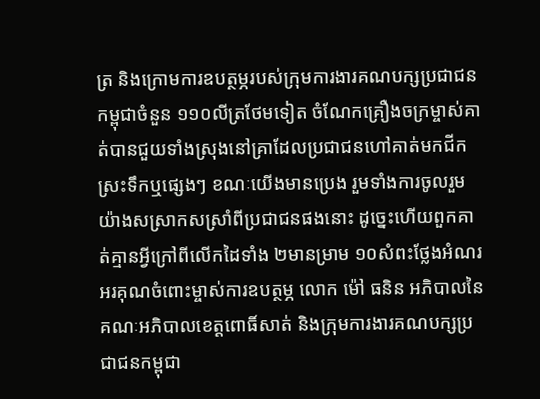ត្រ និងក្រោមការឧបត្ថម្ភរបស់ក្រុមការងារគណបក្សប្រជាជនកម្ពុជាចំនួន ១១០លីត្រថែមទៀត ចំណែកគ្រឿងចក្រម្ចាស់គាត់បានជួយទាំងស្រុងនៅគ្រាដែលប្រជាជនហៅគាត់មកជីកស្រះទឹកឬផ្សេងៗ ខណៈយើងមានប្រេង រួមទាំងការចូលរួមយ៉ាងសស្រាកសស្រាំពីប្រជាជនផងនោះ ដូច្នេះហើយពួកគាត់គ្មានអ្វីក្រៅពីលើកដៃទាំង ២មានម្រាម ១០សំពះថ្លែងអំណរអរគុណចំពោះម្ចាស់ការឧបត្ថម្ភ លោក ម៉ៅ ធនិន អភិបាលនៃគណៈអភិបាលខេត្តពោធិ៍សាត់ និងក្រុមការងារគណបក្សប្រជាជនកម្ពុជា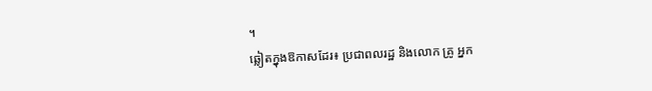។
ឆ្លៀតក្នុងឱកាសដែរ៖ ប្រជាពលរដ្ឋ និងលោក គ្រូ អ្នក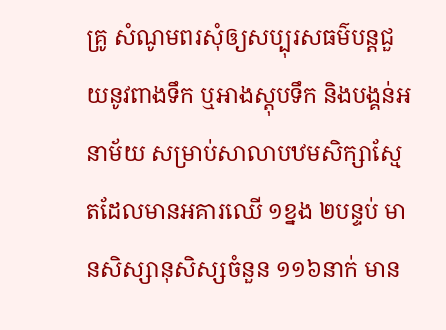គ្រូ សំណូមពរសុំឲ្យសប្បុរសធម៌បន្តជួយនូវពាងទឹក ឬអាងស្តុបទឹក និងបង្គន់អនាម័យ សម្រាប់សាលាបឋមសិក្សាស្មែតដែលមានអគារឈើ ១ខ្នង ២បន្ទប់ មានសិស្សានុសិស្សចំនួន ១១៦នាក់ មាន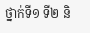ថ្នាក់ទី១ ទី២ និ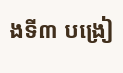ងទី៣ បង្រៀ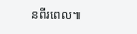នពីរពេល៕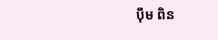ប៉ឹម ពិន